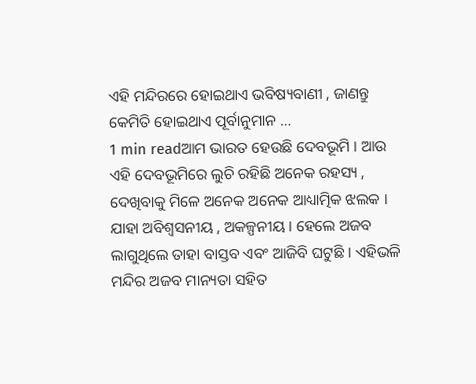ଏହି ମନ୍ଦିରରେ ହୋଇଥାଏ ଭବିଷ୍ୟବାଣୀ , ଜାଣନ୍ତୁ କେମିତି ହୋଇଥାଏ ପୂର୍ବାନୁମାନ …
1 min readଆମ ଭାରତ ହେଉଛି ଦେବଭୂମି । ଆଉ ଏହି ଦେବଭୂମିରେ ଲୁଚି ରହିଛି ଅନେକ ରହସ୍ୟ , ଦେଖିବାକୁ ମିଳେ ଅନେକ ଅନେକ ଆଧ୍ୟାତ୍ମିକ ଝଲକ । ଯାହା ଅବିଶ୍ୱସନୀୟ , ଅକଳ୍ପନୀୟ । ହେଲେ ଅଜବ ଲାଗୁଥିଲେ ତାହା ବାସ୍ତବ ଏବଂ ଆଜିବି ଘଟୁଛି । ଏହିଭଳି ମନ୍ଦିର ଅଜବ ମାନ୍ୟତା ସହିତ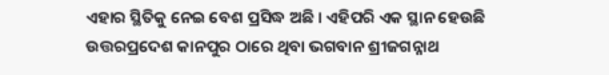ଏହାର ସ୍ଥିତିକୁ ନେଇ ବେଶ ପ୍ରସିଦ୍ଧ ଅଛି । ଏହିପରି ଏକ ସ୍ଥାନ ହେଉଛି ଉତ୍ତରପ୍ରଦେଶ କାନପୁର ଠାରେ ଥିବା ଭଗବାନ ଶ୍ରୀଜଗନ୍ନାଥ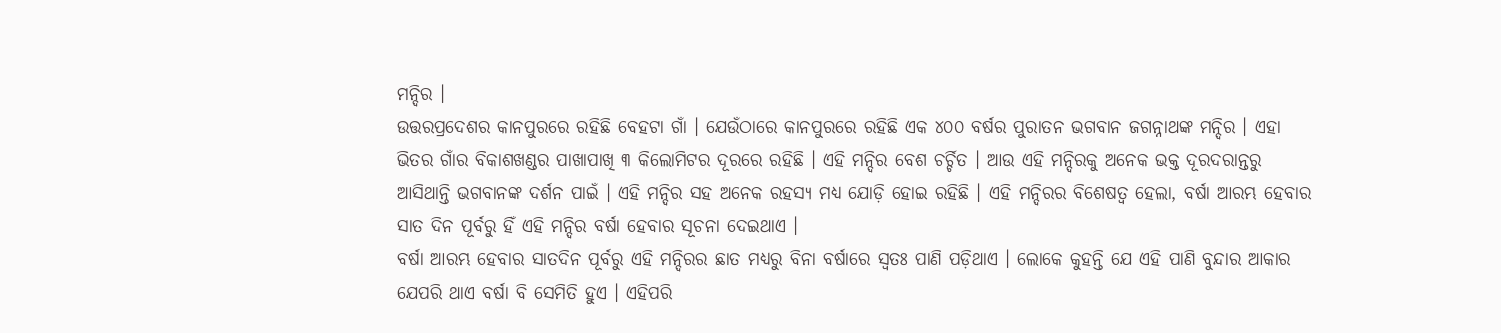ମନ୍ଦିର ।
ଉତ୍ତରପ୍ରଦେଶର କାନପୁରରେ ରହିଛି ବେହଟା ଗାଁ । ଯେଉଁଠାରେ କାନପୁରରେ ରହିଛି ଏକ ୪୦୦ ବର୍ଷର ପୁରାତନ ଭଗବାନ ଜଗନ୍ନାଥଙ୍କ ମନ୍ଦିର । ଏହା ଭିତର ଗାଁର ବିକାଶଖଣ୍ଡର ପାଖାପାଖି ୩ କିଲୋମିଟର ଦୂରରେ ରହିଛି । ଏହି ମନ୍ଦିର ବେଶ ଚର୍ଚ୍ଚିତ । ଆଉ ଏହି ମନ୍ଦିରକୁ ଅନେକ ଭକ୍ତ ଦୂରଦରାନ୍ତରୁ ଆସିଥାନ୍ତି ଭଗବାନଙ୍କ ଦର୍ଶନ ପାଇଁ । ଏହି ମନ୍ଦିର ସହ ଅନେକ ରହସ୍ୟ ମଧ୍ୟ ଯୋଡ଼ି ହୋଇ ରହିଛି । ଏହି ମନ୍ଦିରର ବିଶେଷତ୍ୱ ହେଲା, ବର୍ଷା ଆରମ୍ଭ ହେବାର ସାତ ଦିନ ପୂର୍ବରୁ ହିଁ ଏହି ମନ୍ଦିର ବର୍ଷା ହେବାର ସୂଚନା ଦେଇଥାଏ ।
ବର୍ଷା ଆରମ୍ଭ ହେବାର ସାତଦିନ ପୂର୍ବରୁ ଏହି ମନ୍ଦିରର ଛାତ ମଧ୍ୟରୁ ବିନା ବର୍ଷାରେ ସ୍ୱତଃ ପାଣି ପଡ଼ିଥାଏ । ଲୋକେ କୁହନ୍ତି ଯେ ଏହି ପାଣି ବୁନ୍ଦାର ଆକାର ଯେପରି ଥାଏ ବର୍ଷା ବି ସେମିତି ହୁଏ । ଏହିପରି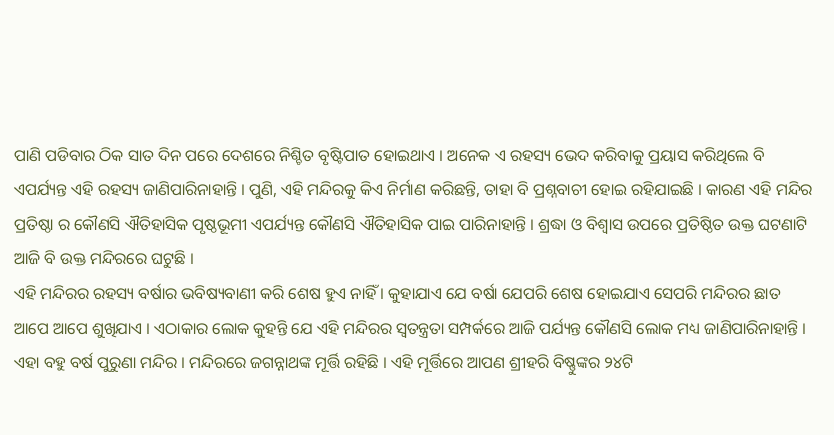ପାଣି ପଡିବାର ଠିକ ସାତ ଦିନ ପରେ ଦେଶରେ ନିଶ୍ଚିତ ବୃଷ୍ଟିପାତ ହୋଇଥାଏ । ଅନେକ ଏ ରହସ୍ୟ ଭେଦ କରିବାକୁ ପ୍ରୟାସ କରିଥିଲେ ବି ଏପର୍ଯ୍ୟନ୍ତ ଏହି ରହସ୍ୟ ଜାଣିପାରିନାହାନ୍ତି । ପୁଣି, ଏହି ମନ୍ଦିରକୁ କିଏ ନିର୍ମାଣ କରିଛନ୍ତି, ତାହା ବି ପ୍ରଶ୍ନବାଚୀ ହୋଇ ରହିଯାଇଛି । କାରଣ ଏହି ମନ୍ଦିର ପ୍ରତିଷ୍ଠା ର କୌଣସି ଐତିହାସିକ ପୃଷ୍ଠଭୂମୀ ଏପର୍ଯ୍ୟନ୍ତ କୌଣସି ଐତିହାସିକ ପାଇ ପାରିନାହାନ୍ତି । ଶ୍ରଦ୍ଧା ଓ ବିଶ୍ୱାସ ଉପରେ ପ୍ରତିଷ୍ଠିତ ଉକ୍ତ ଘଟଣାଟି ଆଜି ବି ଉକ୍ତ ମନ୍ଦିରରେ ଘଟୁଛି ।
ଏହି ମନ୍ଦିରର ରହସ୍ୟ ବର୍ଷାର ଭବିଷ୍ୟବାଣୀ କରି ଶେଷ ହୁଏ ନାହିଁ । କୁହାଯାଏ ଯେ ବର୍ଷା ଯେପରି ଶେଷ ହୋଇଯାଏ ସେପରି ମନ୍ଦିରର ଛାତ ଆପେ ଆପେ ଶୁଖିଯାଏ । ଏଠାକାର ଲୋକ କୁହନ୍ତି ଯେ ଏହି ମନ୍ଦିରର ସ୍ୱତନ୍ତ୍ରତା ସମ୍ପର୍କରେ ଆଜି ପର୍ଯ୍ୟନ୍ତ କୌଣସି ଲୋକ ମଧ୍ୟ ଜାଣିପାରିନାହାନ୍ତି । ଏହା ବହୁ ବର୍ଷ ପୁରୁଣା ମନ୍ଦିର । ମନ୍ଦିରରେ ଜଗନ୍ନାଥଙ୍କ ମୂର୍ତ୍ତି ରହିଛି । ଏହି ମୂର୍ତ୍ତିରେ ଆପଣ ଶ୍ରୀହରି ବିଷ୍ଣୁଙ୍କର ୨୪ଟି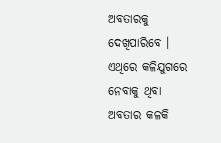ଅବତାରକୁ ଦେଖିପାରିବେ । ଏଥିରେ କଳିଯୁଗରେ ନେବାକୁ ଥିବା ଅବତାର କଳକି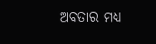ଅବତାର ମଧ୍ୟ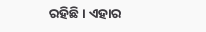ରହିଛି । ଏହାର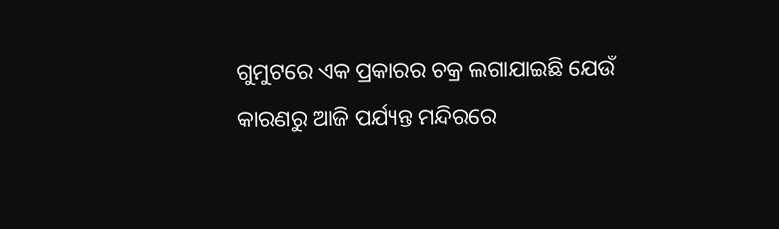ଗୁମୁଟରେ ଏକ ପ୍ରକାରର ଚକ୍ର ଲଗାଯାଇଛି ଯେଉଁ କାରଣରୁ ଆଜି ପର୍ଯ୍ୟନ୍ତ ମନ୍ଦିରରେ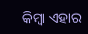କିମ୍ବା ଏହାର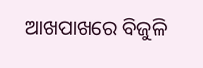ଆଖପାଖରେ ବିଜୁଳି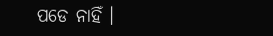ପଡେ ନାହିଁ ।